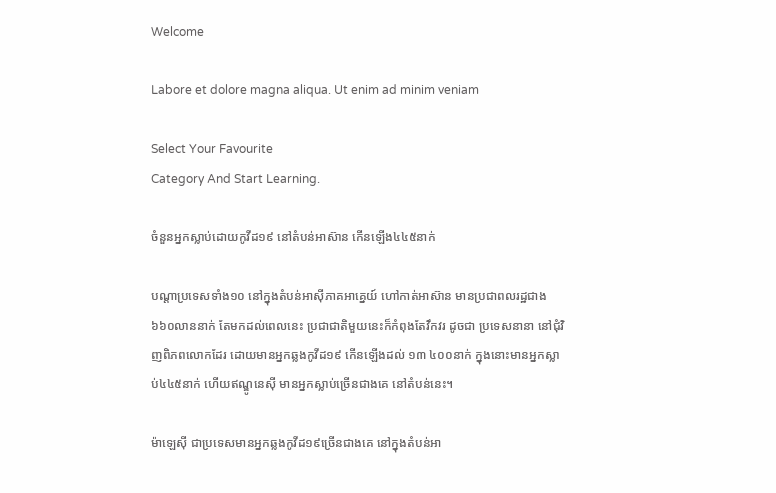Welcome

Labore et dolore magna aliqua. Ut enim ad minim veniam

Select Your Favourite
Category And Start Learning.

ចំនួនអ្នកស្លាប់ដោយកូវីដ១៩ នៅតំបន់អាស៊ាន កើនឡើង៤៤៥នាក់

បណ្ដាប្រទេសទាំង១០ នៅក្នុងតំបន់អាស៊ីភាគអាគ្នេយ៍ ហៅកាត់អាស៊ាន មានប្រជាពលរដ្ឋជាង៦៦០លាននាក់ តែមកដល់ពេលនេះ ប្រជាជាតិមួយនេះក៏កំពុងតែវឹកវរ ដូចជា ប្រទេសនានា នៅជុំវិញពិភពលោកដែរ ដោយមានអ្នកឆ្លងកូវីដ១៩ កើនឡើងដល់ ១៣ ៤០០នាក់ ក្នុងនោះមានអ្នកស្លាប់៤៤៥នាក់ ហើយឥណ្ឌូនេស៊ី មានអ្នកស្លាប់ច្រើនជាងគេ នៅតំបន់នេះ។

ម៉ាឡេស៊ី ជាប្រទេសមានអ្នកឆ្លងកូវីដ១៩ច្រើនជាងគេ នៅក្នុងតំបន់អា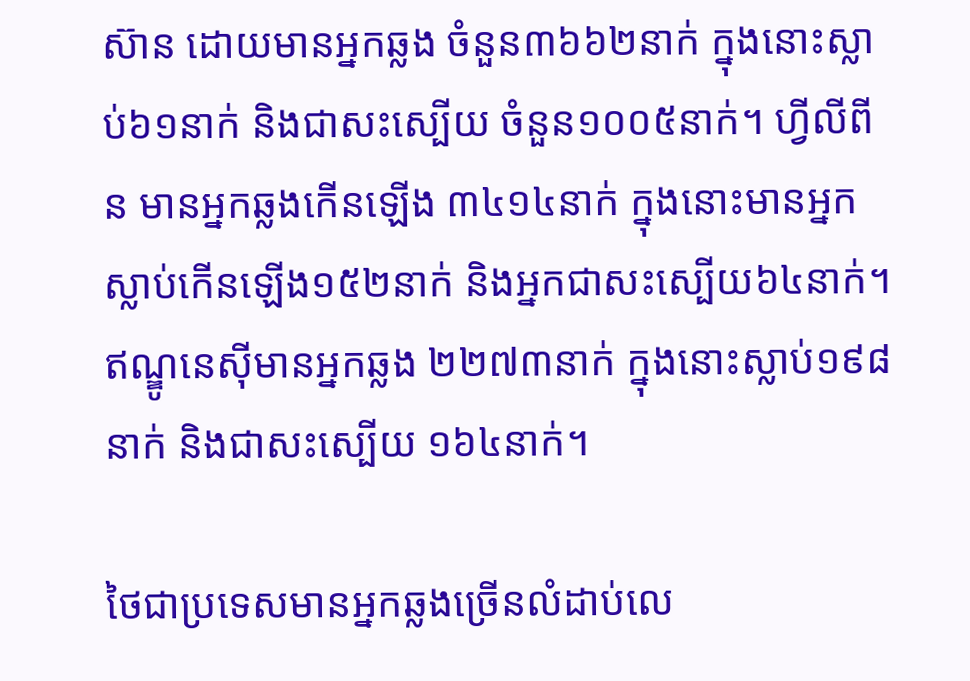ស៊ាន ដោយមានអ្នកឆ្លង ចំនួន៣៦៦២នាក់ ក្នុងនោះស្លាប់៦១នាក់ និងជាសះស្បើយ ចំនួន១០០៥នាក់។ ហ្វីលីពីន មានអ្នកឆ្លងកើនឡើង ៣៤១៤នាក់ ក្នុងនោះមានអ្នកស្លាប់កើនឡើង១៥២នាក់ និងអ្នកជាសះស្បើយ៦៤នាក់។ ឥណ្ឌូនេស៊ីមានអ្នកឆ្លង ២២៧៣នាក់ ក្នុងនោះស្លាប់១៩៨នាក់ និងជាសះស្បើយ ១៦៤នាក់។

ថៃជាប្រទេសមានអ្នកឆ្លងច្រើនលំដាប់លេ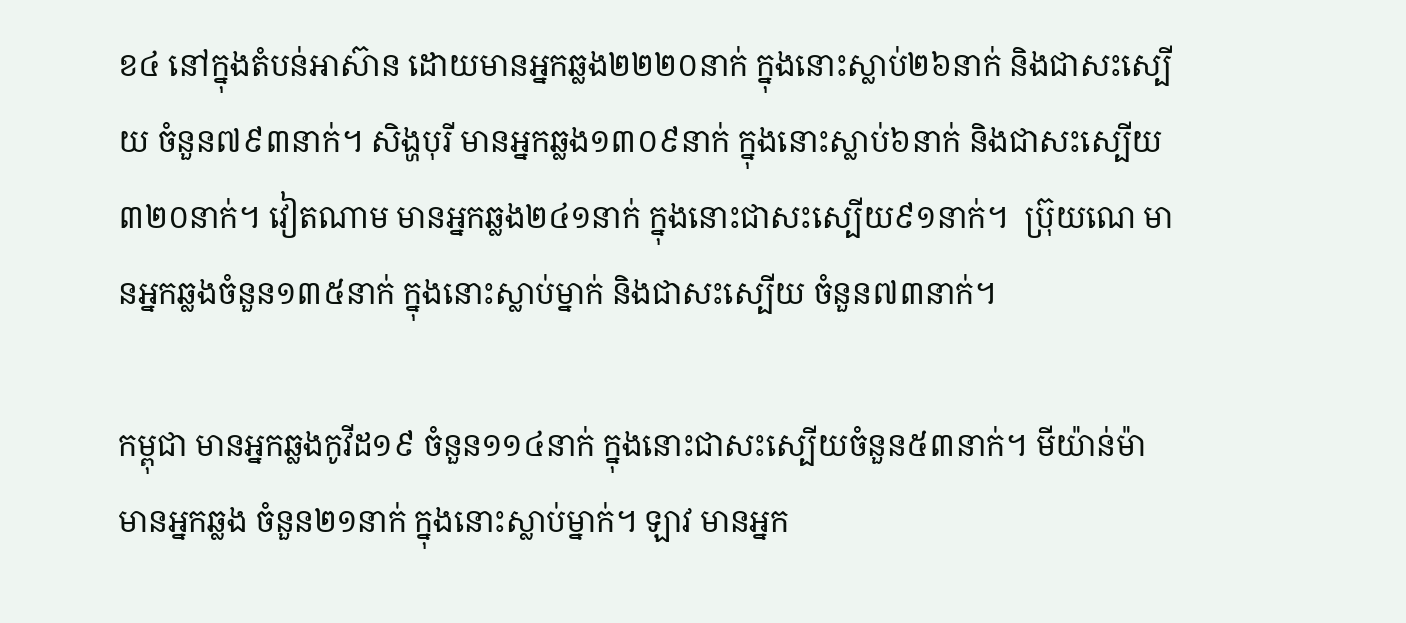ខ៤ នៅក្នុងតំបន់អាស៊ាន ដោយមានអ្នកឆ្លង២២២០នាក់ ក្នុងនោះស្លាប់២៦នាក់ និងជាសះស្បើយ ចំនួន៧៩៣នាក់។ សិង្ហបុរី មានអ្នកឆ្លង១៣០៩នាក់ ក្នុងនោះស្លាប់៦នាក់ និងជាសះស្បើយ៣២០នាក់។ វៀតណាម មានអ្នកឆ្លង២៤១នាក់ ក្នុងនោះជាសះស្បើយ៩១នាក់។  ប្រ៊ុយណេ មានអ្នកឆ្លងចំនួន១៣៥នាក់ ក្នុងនោះស្លាប់ម្នាក់ និងជាសះស្បើយ ចំនួន៧៣នាក់។

កម្ពុជា មានអ្នកឆ្លងកូវីដ១៩ ចំនួន១១៤នាក់ ក្នុងនោះជាសះស្បើយចំនួន៥៣នាក់។ មីយ៉ាន់ម៉ា មានអ្នកឆ្លង ចំនួន២១នាក់ ក្នុងនោះស្លាប់ម្នាក់។ ឡាវ មានអ្នក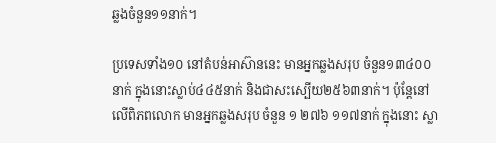ឆ្លងចំនួន១១នាក់។

ប្រទេសទាំង១០ នៅតំបន់អាស៊ាននេះ មានអ្នកឆ្លងសរុប ចំនួន១៣៤០០នាក់ ក្នុងនោះស្លាប់៤៤៥នាក់ និងជាសះស្បើយ២៥៦៣នាក់។ ប៉ុន្ដែនៅលើពិភពលោក មានអ្នកឆ្លងសរុប ចំនួន ១ ២៧៦ ១១៧នាក់ ក្នុងនោះ ស្លា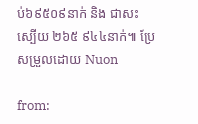ប់៦៩៥០៩នាក់ និង ជាសះស្បើយ ២៦៥ ៩៤៤នាក់៕ ប្រែសម្រួលដោយ Nuon

from: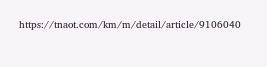https://tnaot.com/km/m/detail/article/9106040